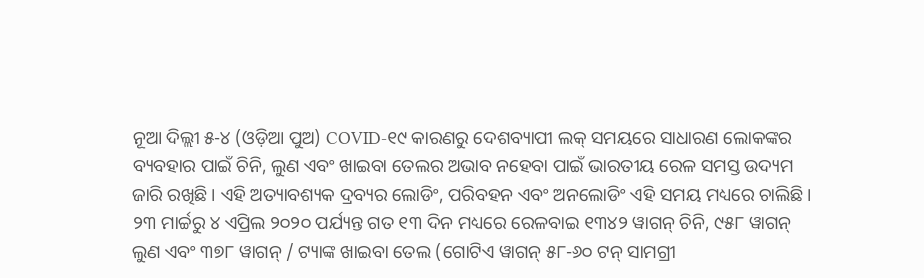ନୂଆ ଦିଲ୍ଲୀ ୫-୪ (ଓଡ଼ିଆ ପୁଅ) COVID-୧୯ କାରଣରୁ ଦେଶବ୍ୟାପୀ ଲକ୍ ସମୟରେ ସାଧାରଣ ଲୋକଙ୍କର ବ୍ୟବହାର ପାଇଁ ଚିନି, ଲୁଣ ଏବଂ ଖାଇବା ତେଲର ଅଭାବ ନହେବା ପାଇଁ ଭାରତୀୟ ରେଳ ସମସ୍ତ ଉଦ୍ୟମ ଜାରି ରଖିଛି। ଏହି ଅତ୍ୟାବଶ୍ୟକ ଦ୍ରବ୍ୟର ଲୋଡିଂ, ପରିବହନ ଏବଂ ଅନଲୋଡିଂ ଏହି ସମୟ ମଧ୍ୟରେ ଚାଲିଛି।
୨୩ ମାର୍ଚ୍ଚରୁ ୪ ଏପ୍ରିଲ ୨୦୨୦ ପର୍ଯ୍ୟନ୍ତ ଗତ ୧୩ ଦିନ ମଧ୍ୟରେ ରେଳବାଇ ୧୩୪୨ ୱାଗନ୍ ଚିନି, ୯୫୮ ୱାଗନ୍ ଲୁଣ ଏବଂ ୩୭୮ ୱାଗନ୍ / ଟ୍ୟାଙ୍କ ଖାଇବା ତେଲ (ଗୋଟିଏ ୱାଗନ୍ ୫୮-୬୦ ଟନ୍ ସାମଗ୍ରୀ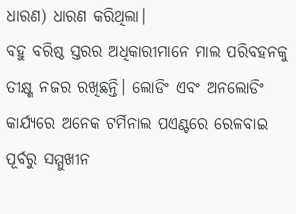ଧାରଣ) ଧାରଣ କରିଥିଲା।
ବହୁ ବରିଷ୍ଠ ସ୍ତରର ଅଧିକାରୀମାନେ ମାଲ ପରିବହନକୁ ତୀକ୍ଷ୍ଣ ନଜର ରଖିଛନ୍ତି। ଲୋଡିଂ ଏବଂ ଅନଲୋଡିଂ କାର୍ଯ୍ୟରେ ଅନେକ ଟର୍ମିନାଲ ପଏଣ୍ଟରେ ରେଳବାଇ ପୂର୍ବରୁ ସମ୍ମୁଖୀନ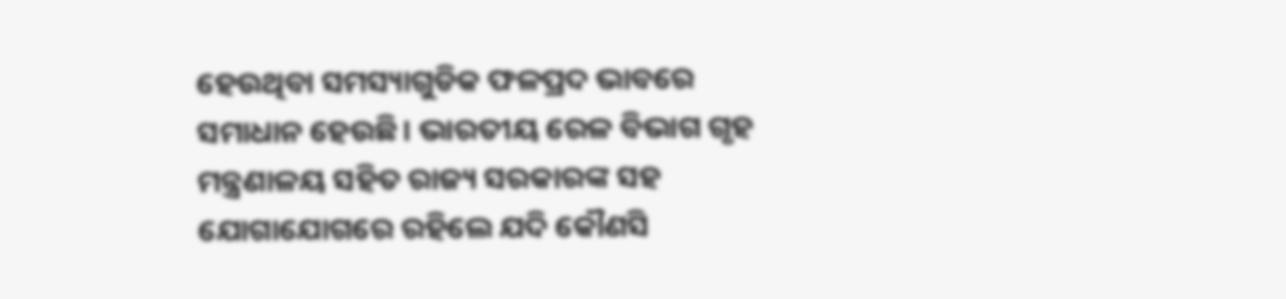ହେଉଥିବା ସମସ୍ୟାଗୁଡିକ ଫଳପ୍ରଦ ଭାବରେ ସମାଧାନ ହେଉଛି। ଭାରତୀୟ ରେଳ ବିଭାଗ ଗୃହ ମନ୍ତ୍ରଣାଳୟ ସହିତ ରାଜ୍ୟ ସରକାରଙ୍କ ସହ ଯୋଗାଯୋଗରେ ରହିଲେ ଯଦି କୌଣସି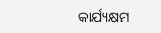କାର୍ଯ୍ୟକ୍ଷମ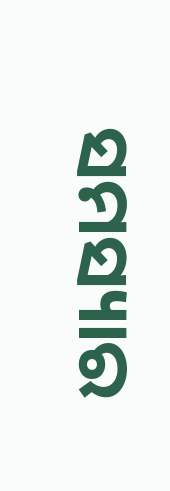ସମସ୍ୟାର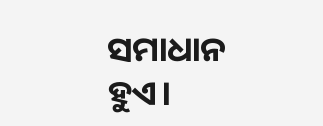ସମାଧାନ ହୁଏ।